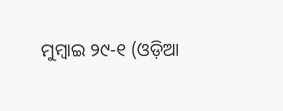ମୁମ୍ବାଇ ୨୯-୧ (ଓଡ଼ିଆ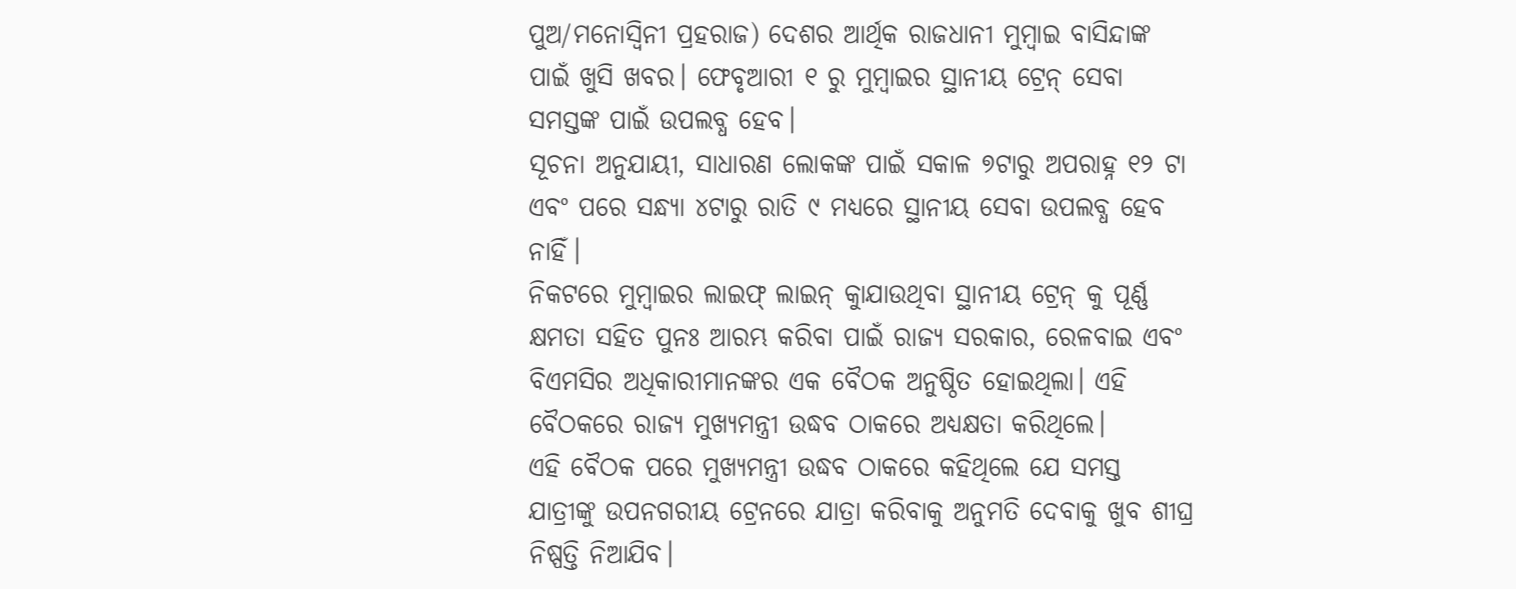ପୁଅ/ମନୋସ୍ୱିନୀ ପ୍ରହରାଜ) ଦେଶର ଆର୍ଥିକ ରାଜଧାନୀ ମୁମ୍ବାଇ ବାସିନ୍ଦାଙ୍କ ପାଇଁ ଖୁସି ଖବର। ଫେବୃଆରୀ ୧ ରୁ ମୁମ୍ବାଇର ସ୍ଥାନୀୟ ଟ୍ରେନ୍ ସେବା ସମସ୍ତଙ୍କ ପାଇଁ ଉପଲବ୍ଧ ହେବ।
ସୂଚନା ଅନୁଯାୟୀ, ସାଧାରଣ ଲୋକଙ୍କ ପାଇଁ ସକାଳ ୭ଟାରୁ ଅପରାହ୍ନ ୧୨ ଟା ଏବଂ ପରେ ସନ୍ଧ୍ୟା ୪ଟାରୁ ରାତି ୯ ମଧ୍ୟରେ ସ୍ଥାନୀୟ ସେବା ଉପଲବ୍ଧ ହେବ ନାହିଁ।
ନିକଟରେ ମୁମ୍ବାଇର ଲାଇଫ୍ ଲାଇନ୍ କୁାଯାଉଥିବା ସ୍ଥାନୀୟ ଟ୍ରେନ୍ କୁ ପୂର୍ଣ୍ଣ କ୍ଷମତା ସହିତ ପୁନଃ ଆରମ୍ଭ କରିବା ପାଇଁ ରାଜ୍ୟ ସରକାର, ରେଳବାଇ ଏବଂ ବିଏମସିର ଅଧିକାରୀମାନଙ୍କର ଏକ ବୈଠକ ଅନୁଷ୍ଠିତ ହୋଇଥିଲା। ଏହି ବୈଠକରେ ରାଜ୍ୟ ମୁଖ୍ୟମନ୍ତ୍ରୀ ଉଦ୍ଧବ ଠାକରେ ଅଧ୍ୟକ୍ଷତା କରିଥିଲେ।
ଏହି ବୈଠକ ପରେ ମୁଖ୍ୟମନ୍ତ୍ରୀ ଉଦ୍ଧବ ଠାକରେ କହିଥିଲେ ଯେ ସମସ୍ତ ଯାତ୍ରୀଙ୍କୁ ଉପନଗରୀୟ ଟ୍ରେନରେ ଯାତ୍ରା କରିବାକୁ ଅନୁମତି ଦେବାକୁ ଖୁବ ଶୀଘ୍ର ନିଷ୍ପତ୍ତି ନିଆଯିବ।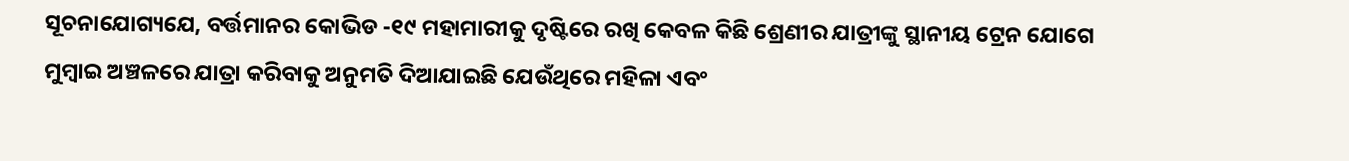ସୂଚନାଯୋଗ୍ୟଯେ, ବର୍ତ୍ତମାନର କୋଭିଡ -୧୯ ମହାମାରୀକୁ ଦୃଷ୍ଟିରେ ରଖି କେବଳ କିଛି ଶ୍ରେଣୀର ଯାତ୍ରୀଙ୍କୁ ସ୍ଥାନୀୟ ଟ୍ରେନ ଯୋଗେ ମୁମ୍ବାଇ ଅଞ୍ଚଳରେ ଯାତ୍ରା କରିବାକୁ ଅନୁମତି ଦିଆଯାଇଛି ଯେଉଁଥିରେ ମହିଳା ଏବଂ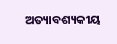ଅତ୍ୟାବଶ୍ୟକୀୟ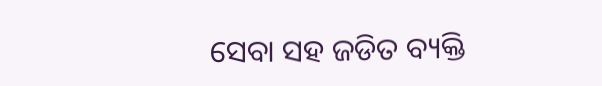ସେବା ସହ ଜଡିତ ବ୍ୟକ୍ତି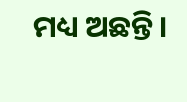ମଧ୍ୟ ଅଛନ୍ତି।